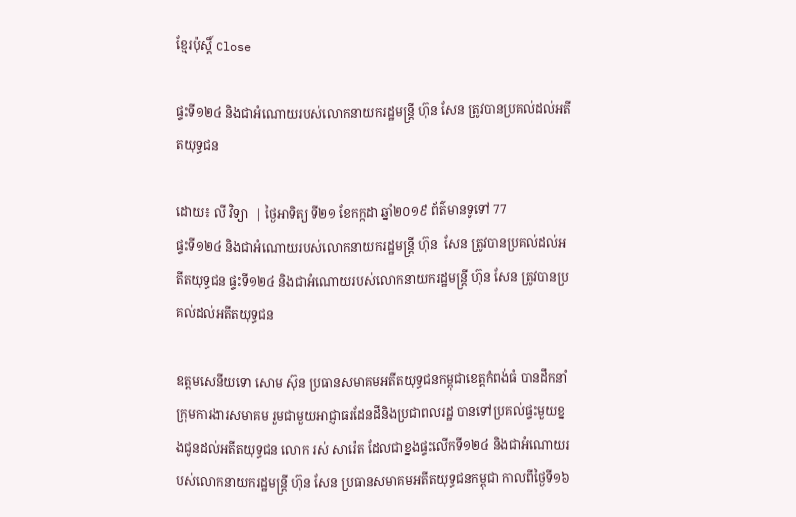ខ្មែរប៉ុស្ដិ៍ Close

ផ្ទះទី១២៤ និងជាអំណោយរបស់លោកនាយករដ្ឋមន្ត្រី ហ៊ុន សែន ត្រូវបានប្រគល់ដល់អតីតយុទ្ធជន

ដោយ៖ លី វិទ្យា  | ថ្ងៃអាទិត្យ ទី២១ ខែកក្កដា ឆ្នាំ២០១៩ ព័ត៌មានទូទៅ 77
ផ្ទះទី១២៤ និងជាអំណោយរបស់លោកនាយករដ្ឋមន្ត្រី ហ៊ុន  សែន ត្រូវបានប្រគល់ដល់អតីតយុទ្ធជន ផ្ទះទី១២៤ និងជាអំណោយរបស់លោកនាយករដ្ឋមន្ត្រី ហ៊ុន សែន ត្រូវបានប្រគល់ដល់អតីតយុទ្ធជន

ឧត្តមសេនីយទោ សោម ស៊ុន ប្រធានសមាគមអតីតយុទ្ធជនកម្ពុជាខេត្តកំពង់ធំ បានដឹកនាំក្រុមការងារសមាគម រួមជាមួយអាជ្ញាធរដែនដីនិងប្រជាពលរដ្ឋ បានទៅប្រគល់ផ្ទះមួយខ្នងជូនដល់អតីតយុទ្ធជន លោក រស់ សារ៉េត ដែលជាខ្នងផ្ទះលើកទី១២៤ និងជាអំណោយរបស់លោកនាយករដ្ឋមន្ត្រី ហ៊ុន សែន ប្រធានសមាគមអតីតយុទ្ធជនកម្ពុជា កាលពីថ្ងៃទី១៦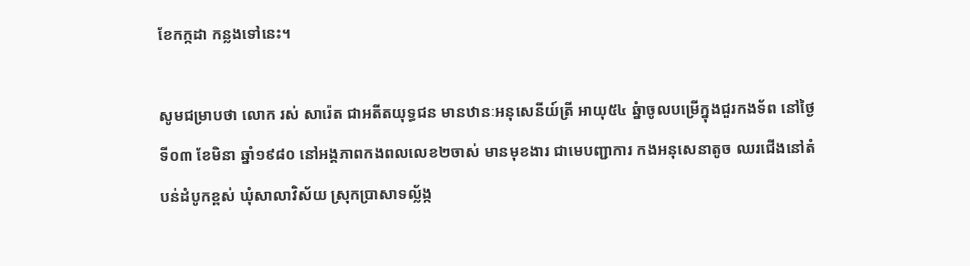ខែកក្កដា កន្លងទៅនេះ។

សូមជម្រាបថា លោក រស់ សារ៉េត ជាអតីតយុទ្ធជន មានឋានៈអនុសេនីយ៍ត្រី អាយុ៥៤ ឆ្នំាចូលបម្រើក្នុងជួរកងទ័ព នៅថ្ងៃ ទី០៣ ខែមិនា ឆ្នាំ១៩៨០ នៅអង្គភាពកងពលលេខ២ចាស់ មានមុខងារ ជាមេបញ្ជាការ កងអនុសេនាតូច ឈរជើងនៅតំបន់ដំបូកខ្ពស់ ឃុំសាលាវិស័យ ស្រុកប្រាសាទល្ល័ង្ក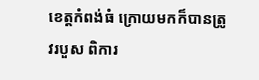ខេត្តកំពង់ធំ ក្រោយមកក៏បានត្រូវរបួស ពិការ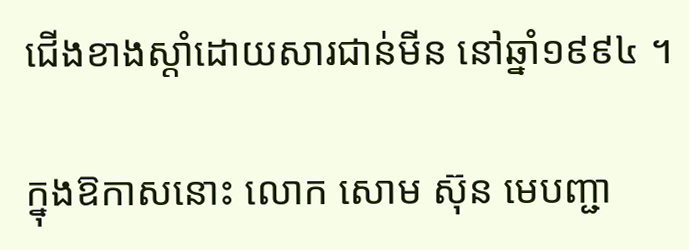ជើងខាងស្ដាំដោយសារជាន់មីន នៅឆ្នាំ១៩៩៤ ។

ក្នុងឱកាសនោះ លោក សោម ស៊ុន មេបញ្ជា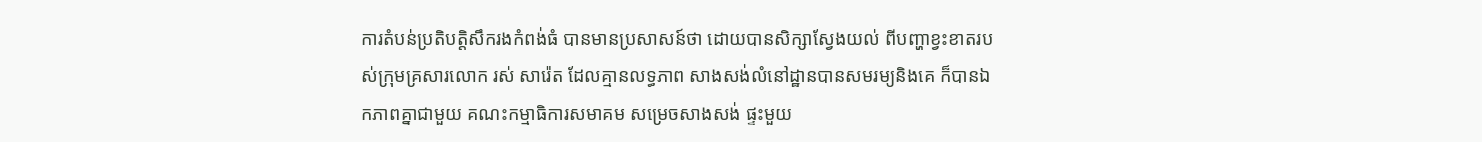ការតំបន់ប្រតិបត្តិសឹករងកំពង់ធំ បានមានប្រសាសន៍ថា ដោយបានសិក្សាស្វែងយល់ ពីបញ្ហាខ្វះខាតរបស់ក្រុមគ្រសារលោក រស់ សារ៉េត ដែលគ្មានលទ្ធភាព សាងសង់លំនៅដ្ឋានបានសមរម្យនិងគេ ក៏បានឯកភាពគ្នាជាមួយ គណះកម្មាធិការសមាគម សម្រេចសាងសង់ ផ្ទះមួយ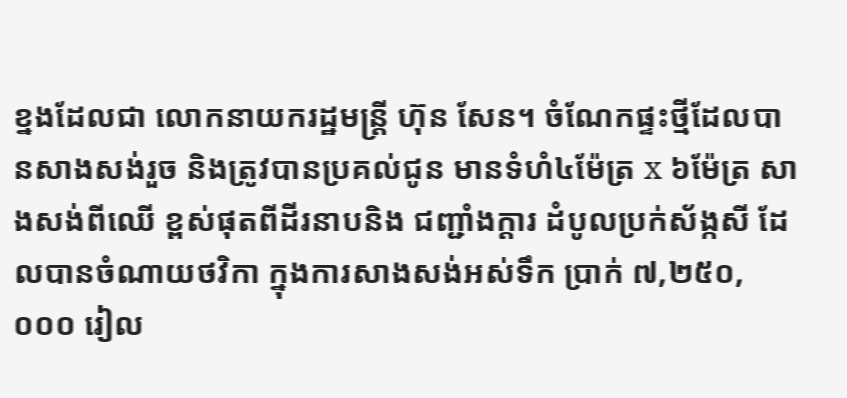ខ្នងដែលជា លោកនាយករដ្ឋមន្ត្រី ហ៊ុន សែន។ ចំណែកផ្ទះថ្មីដែលបានសាងសង់រួច និងត្រូវបានប្រគល់ជូន មានទំហំ៤ម៉ែត្រ x ៦ម៉ែត្រ សាងសង់ពីឈើ ខ្ពស់ផុតពីដីរនាបនិង ជញ្ជាំងក្តារ ដំបូលប្រក់ស័ង្កសី ដែលបានចំណាយថវិកា ក្នុងការសាងសង់អស់ទឹក ប្រាក់ ៧,២៥០,០០០ រៀល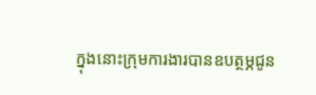ក្នុងនោះក្រុមការងារបានឧបត្ថម្ភជូន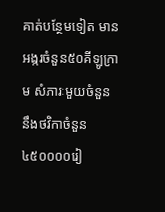គាត់បន្ថែមទៀត មានអង្ករចំនួន៥០គីឡូក្រាម សំភារៈមួយចំនួន នឹងថវិកាចំនួន ៤៥០០០០រៀ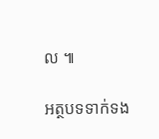ល ៕

អត្ថបទទាក់ទង